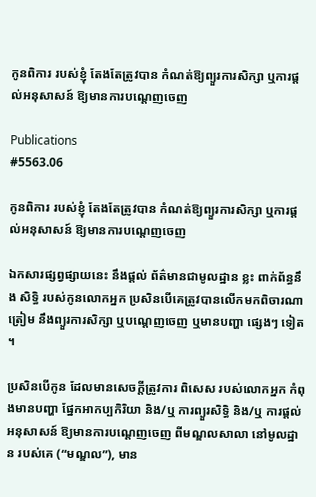កូនពិការ របស់ខ្ញុំ តែងតែត្រូវបាន កំណត់ឱ្យព្យួរការសិក្សា ឬការផ្តល់អនុសាសន៍ ឱ្យមានការបណ្តេញចេញ

Publications
#5563.06

កូនពិការ របស់ខ្ញុំ តែងតែត្រូវបាន កំណត់ឱ្យព្យួរការសិក្សា ឬការផ្តល់អនុសាសន៍ ឱ្យមានការបណ្តេញចេញ

ឯកសារផ្សព្វផ្សាយនេះ នឹងផ្តល់ ព័ត៌មានជាមូលដ្ឋាន ខ្លះ ពាក់ព័ន្ធនឹង សិទ្ធិ របស់កូនលោកអ្នក ប្រសិនបើគេត្រូវបានលើកមកពិចារណាត្រៀម នឹងព្យួរការសិក្សា ឬបណ្តេញចេញ ឬមានបញ្ហា ផ្សេងៗ ទៀត ។

ប្រសិនបើកូន ដែលមានសេចក្តីត្រូវការ ពិសេស របស់លោកអ្នក កំពុងមានបញ្ហា ផ្នែកអាកប្បកិរិយា និង/ឬ ការព្យួរសិទ្ធិ និង/ឬ ការផ្តល់អនុសាសន៍ ឱ្យមានការបណ្តេញចេញ ពីមណ្ឌលសាលា នៅមូលដ្ឋាន របស់គេ (“មណ្ឌល”), មាន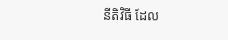នីតិវិធី ដែល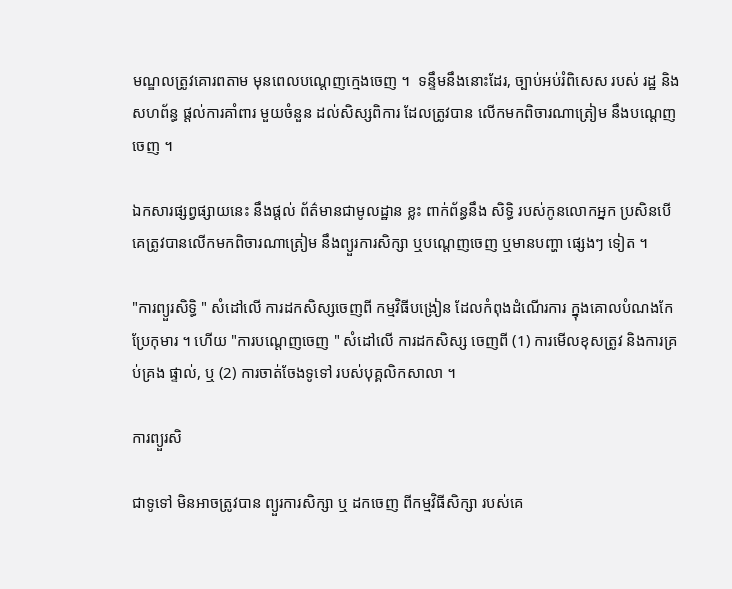មណ្ឌលត្រូវគោរពតាម មុនពេលបណ្តេញក្មេងចេញ ។  ទន្ទឹមនឹងនោះដែរ, ច្បាប់អប់រំពិសេស របស់ រដ្ឋ និងសហព័ន្ធ ផ្តល់ការគាំពារ មួយចំនួន ដល់សិស្សពិការ ដែលត្រូវបាន លើកមកពិចារណាត្រៀម នឹងបណ្តេញចេញ ។

ឯកសារផ្សព្វផ្សាយនេះ នឹងផ្តល់ ព័ត៌មានជាមូលដ្ឋាន ខ្លះ ពាក់ព័ន្ធនឹង សិទ្ធិ របស់កូនលោកអ្នក ប្រសិនបើគេត្រូវបានលើកមកពិចារណាត្រៀម នឹងព្យួរការសិក្សា ឬបណ្តេញចេញ ឬមានបញ្ហា ផ្សេងៗ ទៀត ។

"ការព្យួរសិទ្ធិ " សំដៅលើ ការដកសិស្សចេញពី កម្មវិធីបង្រៀន ដែលកំពុងដំណើរការ ក្នុងគោលបំណងកែប្រែកុមារ ។ ហើយ "ការបណ្តេញចេញ " សំដៅលើ ការដកសិស្ស ចេញពី (1) ការមើលខុសត្រូវ និងការគ្រប់គ្រង ផ្ទាល់, ឬ (2) ការចាត់ចែងទូទៅ របស់បុគ្គលិកសាលា ។

ការព្យួរសិ

ជាទូទៅ មិនអាចត្រូវបាន ព្យួរការសិក្សា ឬ ដកចេញ ពីកម្មវិធីសិក្សា របស់គេ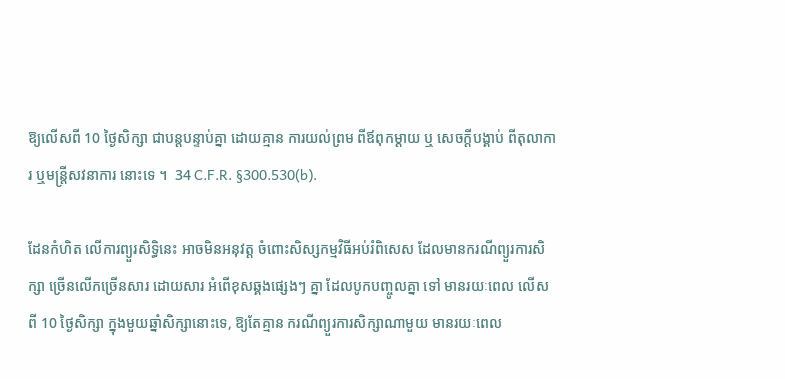ឱ្យលើសពី 10 ថ្ងៃសិក្សា ជាបន្តបន្ទាប់គ្នា ដោយគ្មាន ការយល់ព្រម ពីឪពុកម្តាយ ឬ សេចក្តីបង្គាប់ ពីតុលាការ ឬមន្រ្តីសវនាការ នោះទេ ។  34 C.F.R. §300.530(b).

ដែនកំហិត លើការព្យួរសិទ្ធិនេះ អាចមិនអនុវត្ត ចំពោះសិស្សកម្មវិធីអប់រំពិសេស ដែលមានករណីព្យួរការសិក្សា ច្រើនលើកច្រើនសារ ដោយសារ អំពើខុសឆ្គងផ្សេងៗ គ្នា ដែលបូកបញ្ចូលគ្នា ទៅ មានរយៈពេល លើសពី 10 ថ្ងៃសិក្សា ក្នុងមួយឆ្នាំសិក្សានោះទេ, ឱ្យតែគ្មាន ករណីព្យួរការសិក្សាណាមួយ មានរយៈពេល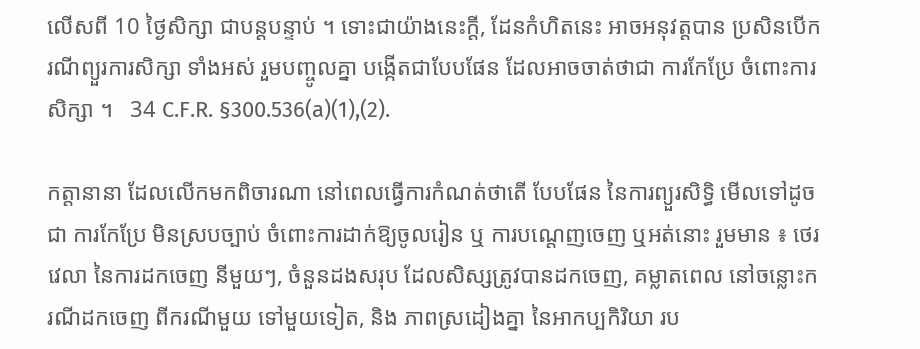លើសពី 10 ថ្ងៃសិក្សា ជាបន្តបន្ទាប់ ។ ទោះជាយ៉ាងនេះក្តី, ដែនកំហិតនេះ អាចអនុវត្តបាន ប្រសិនបើករណីព្យួរការសិក្សា ទាំងអស់ រួមបញ្ចូលគ្នា បង្កើតជាបែបផែន ដែលអាចចាត់ថាជា ការកែប្រែ ចំពោះការសិក្សា ។   34 C.F.R. §300.536(a)(1),(2).

កត្តានានា ដែលលើកមកពិចារណា នៅពេលធ្វើការកំណត់ថាតើ បែបផែន នៃការព្យួរសិទ្ធិ មើលទៅដូចជា ការកែប្រែ មិនស្របច្បាប់ ចំពោះការដាក់ឱ្យចូលរៀន ឬ ការបណ្តេញចេញ ឬអត់នោះ រួមមាន ៖ ថេរវេលា នៃការដកចេញ នីមួយៗ, ចំនួនដងសរុប ដែលសិស្សត្រូវបានដកចេញ, គម្លាតពេល នៅចន្លោះករណីដកចេញ ពីករណីមួយ ទៅមួយទៀត, និង ភាពស្រដៀងគ្នា នៃអាកប្បកិរិយា រប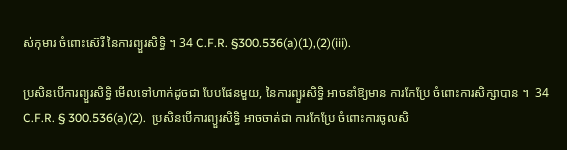ស់កុមារ ចំពោះស៊េរី នៃការព្យួរសិទ្ធិ ។ 34 C.F.R. §300.536(a)(1),(2)(iii).

ប្រសិនបើការព្យួរសិទ្ធិ មើលទៅហាក់ដូចជា បែបផែនមួយ, នៃការព្យួរសិទ្ធិ អាចនាំឱ្យមាន ការកែប្រែ ចំពោះការសិក្សាបាន ។  34 C.F.R. § 300.536(a)(2).  ប្រសិនបើការព្យួរសិទ្ធិ អាចចាត់ជា ការកែប្រែ ចំពោះការចូលសិ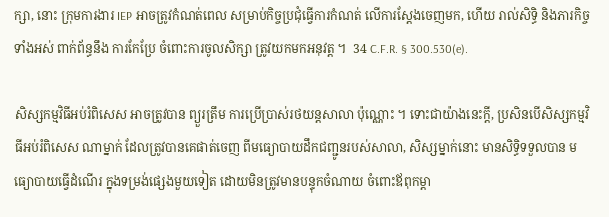ក្សា, នោះ ក្រុមការងារ IEP អាចត្រូវកំណត់ពេល សម្រាប់កិច្ចប្រជុំធ្វើការកំណត់ លើការស្តែងចេញមក, ហើយ រាល់សិទ្ធិ និងភារកិច្ច ទាំងអស់ ពាក់ព័ន្ធនឹង ការកែប្រែ ចំពោះការចូលសិក្សា ត្រូវយកមកអនុវត្ត ។  34 C.F.R. § 300.530(e).

សិស្សកម្មវិធីអប់រំពិសេស អាចត្រូវបាន ព្យួរត្រឹម ការប្រើប្រាស់រថយន្តសាលា ប៉ុណ្ណោះ ។ ទោះជាយ៉ាងនេះក្តី, ប្រសិនបើសិស្សកម្មវិធីអប់រំពិសេស ណាម្នាក់ ដែលត្រូវបានគេផាត់ចេញ ពីមធ្យោបាយដឹកជញ្ជូនរបស់សាលា, សិស្សម្នាក់នោះ មានសិទ្ធិទទួលបាន មធ្យោបាយធ្វើដំណើរ ក្នុងទម្រង់ផ្សេងមួយទៀត ដោយមិនត្រូវមានបន្ទុកចំណាយ ចំពោះឪពុកម្តា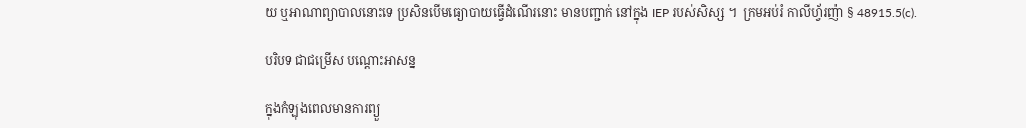យ ឬអាណាព្យាបាលនោះទេ ប្រសិនបើមធ្យោបាយធ្វើដំណើរនោះ មានបញ្ជាក់ នៅក្នុង IEP របស់សិស្ស ។  ក្រមអប់រំ កាលីហ្វ័រញ៉ា § 48915.5(c).

បរិបទ ជាជម្រើស បណ្តោះអាសន្ន

ក្នុងកំឡុងពេលមានការព្យួ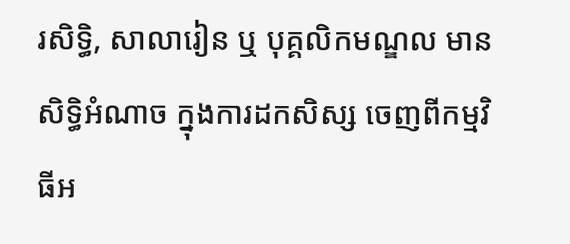រសិទ្ធិ, សាលារៀន ឬ បុគ្គលិកមណ្ឌល មានសិទ្ធិអំណាច ក្នុងការដកសិស្ស ចេញពីកម្មវិធីអ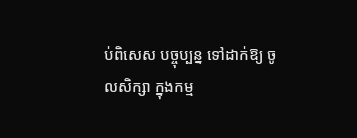ប់ពិសេស បច្ចុប្បន្ន ទៅដាក់ឱ្យ ចូលសិក្សា ក្នុងកម្ម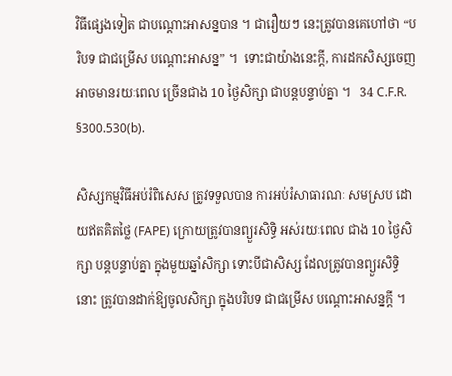វិធីផ្សេងទៀត ជាបណ្តោះអាសន្នបាន ។ ជារឿយៗ នេះត្រូវបានគេហៅថា “បរិបទ ជាជម្រើស បណ្តោះអាសន្ន” ។  ទោះជាយ៉ាងនេះក្តី, ការដកសិស្សចេញ អាចមានរយៈពេល ច្រើនជាង 10 ថ្ងៃសិក្សា ជាបន្តបន្ទាប់គ្នា ។   34 C.F.R. §300.530(b).

សិស្សកម្មវិធីអប់រំពិសេស ត្រូវទទួលបាន ការអប់រំសាធារណៈ សមស្រប ដោយឥតគិតថ្លៃ (FAPE) ក្រោយត្រូវបានព្យួរសិទ្ធិ អស់រយៈពេល ជាង 10 ថ្ងៃសិក្សា បន្តបន្ទាប់គ្នា ក្នុងមួយឆ្នាំសិក្សា ទោះបីជាសិស្ស ដែលត្រូវបានព្យួរសិទ្ធិនោះ ត្រូវបានដាក់ឱ្យចូលសិក្សា ក្នុងបរិបទ ជាជម្រើស បណ្តោះអាសន្នក្តី ។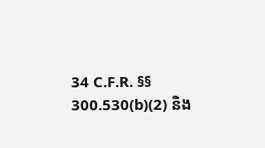34 C.F.R. §§ 300.530(b)(2) និង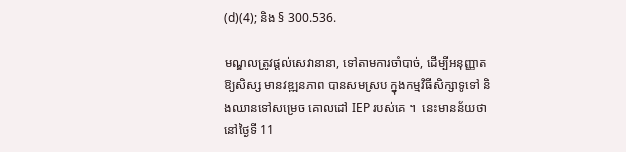(d)(4); និង § 300.536.

មណ្ឌលត្រូវផ្តល់សេវានានា, ទៅតាមការចាំបាច់, ដើម្បីអនុញ្ញាតឱ្យសិស្ស មានវឌ្ឍនភាព បានសមស្រប ក្នុងកម្មវិធីសិក្សាទូទៅ និងឈានទៅសម្រេច គោលដៅ IEP របស់គេ ។  នេះមានន័យថា នៅថ្ងៃទី 11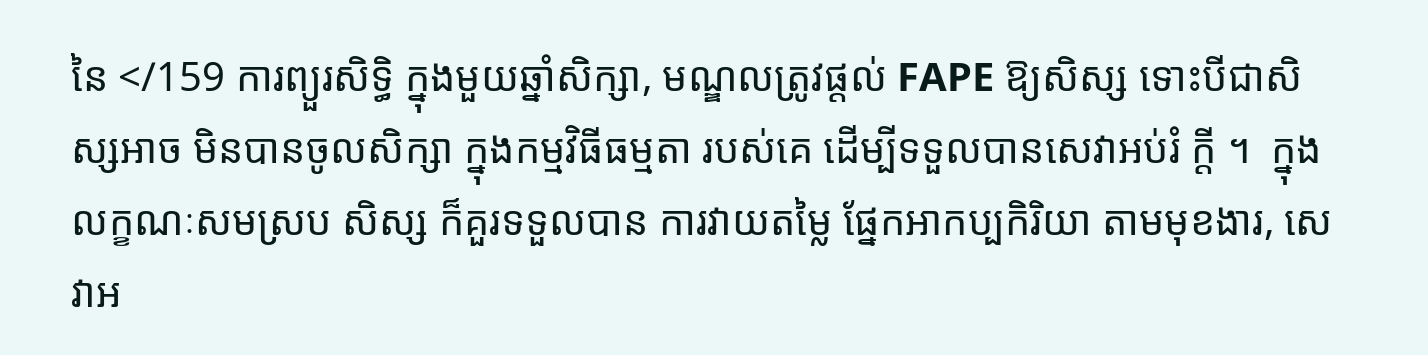នៃ </159 ការព្យួរសិទ្ធិ ក្នុងមួយឆ្នាំសិក្សា, មណ្ឌលត្រូវផ្តល់ FAPE ឱ្យសិស្ស ទោះបីជាសិស្សអាច មិនបានចូលសិក្សា ក្នុងកម្មវិធីធម្មតា របស់គេ ដើម្បីទទួលបានសេវាអប់រំ ក្តី ។  ក្នុងលក្ខណៈសមស្រប សិស្ស ក៏គួរទទួលបាន ការវាយតម្លៃ ផ្នែកអាកប្បកិរិយា តាមមុខងារ, សេវាអ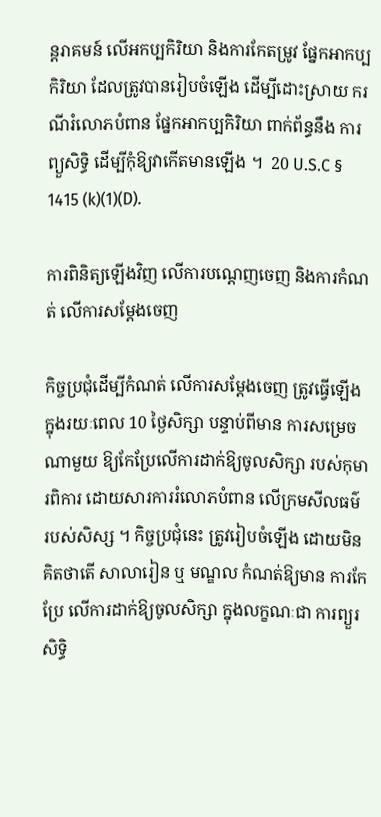ន្តរាគមន៍ លើអកប្បកិរិយា និងការកែតម្រូវ ផ្នែកអាកប្បកិរិយា ដែលត្រូវបានរៀបចំឡើង ដើម្បីដោះស្រាយ ករណីរំលោភបំពាន ផ្នែកអាកប្បកិរិយា ពាក់ព័ន្ធនឹង ការព្យួសិទ្ធិ ដើម្បីកុំឱ្យវាកើតមានឡើង ។  20 U.S.C § 1415 (k)(1)(D).

ការពិនិត្យឡើងវិញ លើការបណ្តេញចេញ និងការកំណត់ លើការសម្តែងចេញ

កិច្ចប្រជុំដើម្បីកំណត់ លើការសម្តែងចេញ ត្រូវធ្វើឡើង ក្នុងរយៈពេល 10 ថ្ងៃសិក្សា បន្ទាប់ពីមាន ការសម្រេចណាមួយ ឱ្យកែប្រែលើការដាក់ឱ្យចូលសិក្សា របស់កុមារពិការ ដោយសារការរំលោភបំពាន លើក្រមសីលធម៌ របស់សិស្ស ។ កិច្ចប្រជុំនេះ ត្រូវរៀបចំឡើង ដោយមិនគិតថាតើ សាលារៀន ឬ មណ្ឌល កំណត់ឱ្យមាន ការកែប្រែ លើការដាក់ឱ្យចូលសិក្សា ក្នុងលក្ខណៈជា ការព្យួរសិទ្ធិ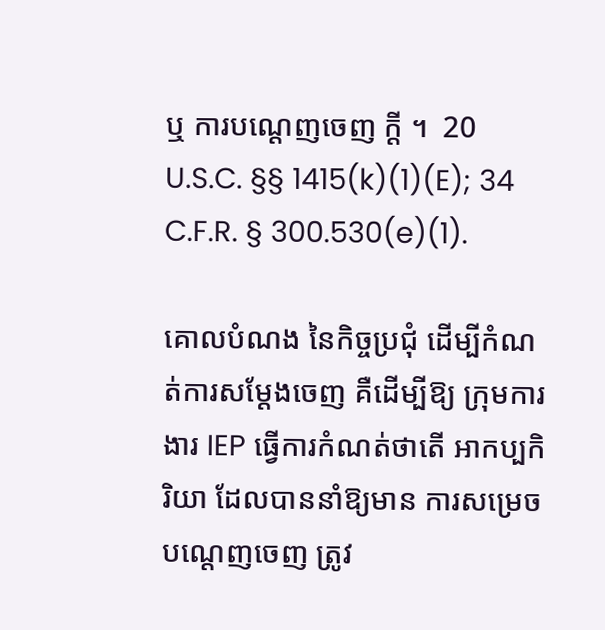ឬ ការបណ្តេញចេញ ក្តី ។  20 U.S.C. §§ 1415(k)(1)(E); 34 C.F.R. § 300.530(e)(1).

គោលបំណង នៃកិច្ចប្រជុំ ដើម្បីកំណត់ការសម្តែងចេញ គឺដើម្បីឱ្យ ក្រុមការងារ IEP ធ្វើការកំណត់ថាតើ អាកប្បកិរិយា ដែលបាននាំឱ្យមាន ការសម្រេចបណ្តេញចេញ ត្រូវ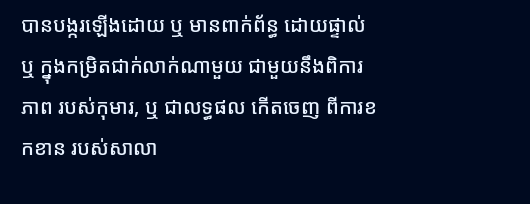បានបង្ករឡើងដោយ ឬ មានពាក់ព័ន្ធ ដោយផ្ទាល់ ឬ ក្នុងកម្រិតជាក់លាក់ណាមួយ ជាមួយនឹងពិការភាព របស់កុមារ, ឬ ជាលទ្ធផល កើតចេញ ពីការខកខាន របស់សាលា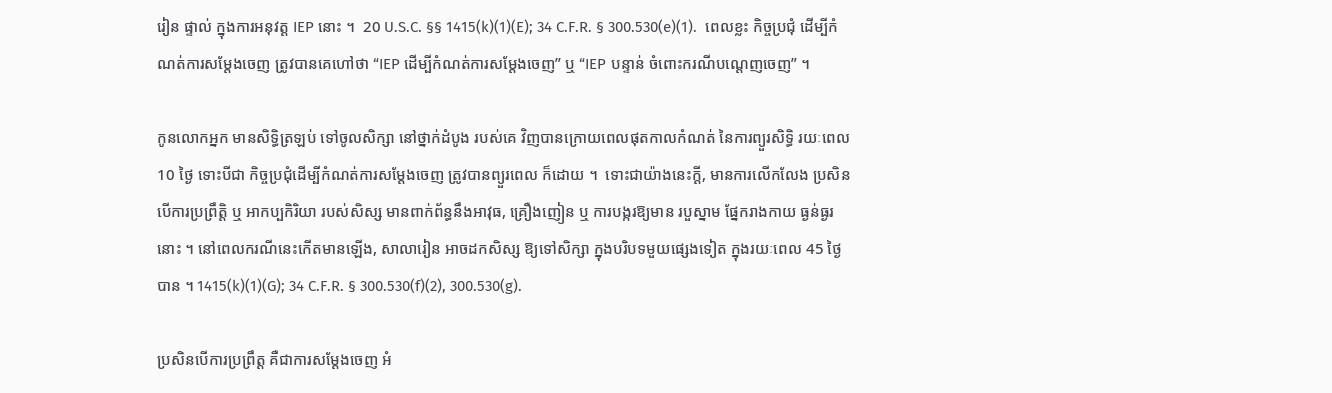រៀន ផ្ទាល់ ក្នុងការអនុវត្ត IEP នោះ ។  20 U.S.C. §§ 1415(k)(1)(E); 34 C.F.R. § 300.530(e)(1).  ពេលខ្លះ កិច្ចប្រជុំ ដើម្បីកំណត់ការសម្តែងចេញ ត្រូវបានគេហៅថា “IEP ដើម្បីកំណត់ការសម្តែងចេញ” ឬ “IEP បន្ទាន់ ចំពោះករណីបណ្តេញចេញ” ។

កូនលោកអ្នក មានសិទ្ធិត្រឡប់ ទៅចូលសិក្សា នៅថ្នាក់ដំបូង របស់គេ វិញបានក្រោយពេលផុតកាលកំណត់ នៃការព្យួរសិទ្ធិ រយៈពេល 10 ថ្ងៃ ទោះបីជា កិច្ចប្រជុំដើម្បីកំណត់ការសម្តែងចេញ ត្រូវបានព្យួរពេល ក៏ដោយ ។  ទោះជាយ៉ាងនេះក្តី, មានការលើកលែង ប្រសិនបើការប្រព្រឹត្តិ ឬ អាកប្បកិរិយា របស់សិស្ស មានពាក់ព័ន្ធនឹងអាវុធ, គ្រឿងញៀន ឬ ការបង្ករឱ្យមាន របួស្នាម ផ្នែករាងកាយ ធ្ងន់ធ្ងរ នោះ ។ នៅពេលករណីនេះកើតមានឡើង, សាលារៀន អាចដកសិស្ស ឱ្យទៅសិក្សា ក្នុងបរិបទមួយផ្សេងទៀត ក្នុងរយៈពេល 45 ថ្ងៃ បាន ។ 1415(k)(1)(G); 34 C.F.R. § 300.530(f)(2), 300.530(g).

ប្រសិនបើការប្រព្រឹត្ត គឺជាការសម្តែងចេញ អំ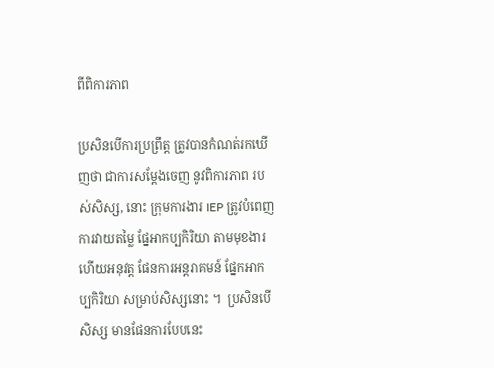ពីពិការភាព

ប្រសិនបើការប្រព្រឹត្ត ត្រូវបានកំណត់រកឃើញថា ជាការសម្តែងចេញ នូវពិការភាព របស់សិស្ស, នោះ ក្រុមការងារ IEP ត្រូវបំពេញ ការវាយតម្លៃ ផ្នែអាកប្បកិរិយា តាមមុខងារ ហើយអនុវត្ត ផែនការអន្តរាគមន៍ ផ្នែកអាកប្បកិរិយា សម្រាប់សិស្សនោះ ។  ប្រសិនបើសិស្ស មានផែនការបែបនេះ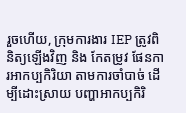រួចហើយ, ក្រុមការងារ IEP ត្រូវពិនិត្យឡើងវិញ និង កែតម្រូវ ផែនការអាកប្បកិរិយា តាមការចាំបាច់ ដើម្បីដោះស្រាយ បញ្ហាអាកប្បកិរិ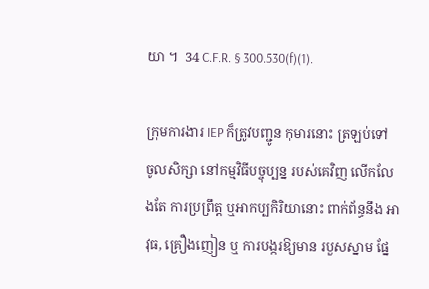យា ។  34 C.F.R. § 300.530(f)(1).

ក្រុមការងារ IEP ក៏ត្រូវបញ្ជូន កុមារនោះ ត្រឡប់ទៅ ចូលសិក្សា នៅកម្មវិធីបច្ចុប្បន្ន របស់គេវិញ លើកលែងតែ ការប្រព្រឹត្ត ឬអាកប្បកិរិយានោះ ពាក់ព័ន្ធនឹង អាវុធ, គ្រឿងញៀន ឬ ការបង្ករឱ្យមាន របួសស្នាម ផ្នែ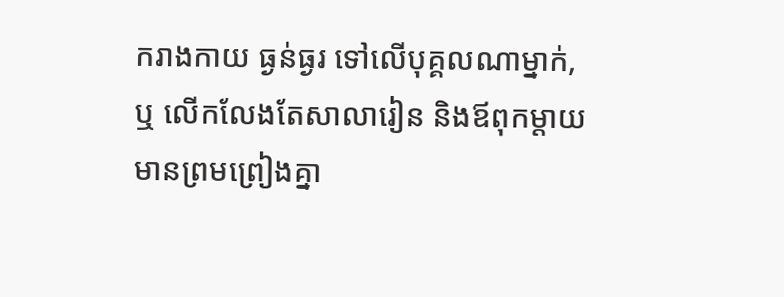ករាងកាយ ធ្ងន់ធ្ងរ ទៅលើបុគ្គលណាម្នាក់, ឬ លើកលែងតែសាលារៀន និងឪពុកម្តាយ មានព្រមព្រៀងគ្នា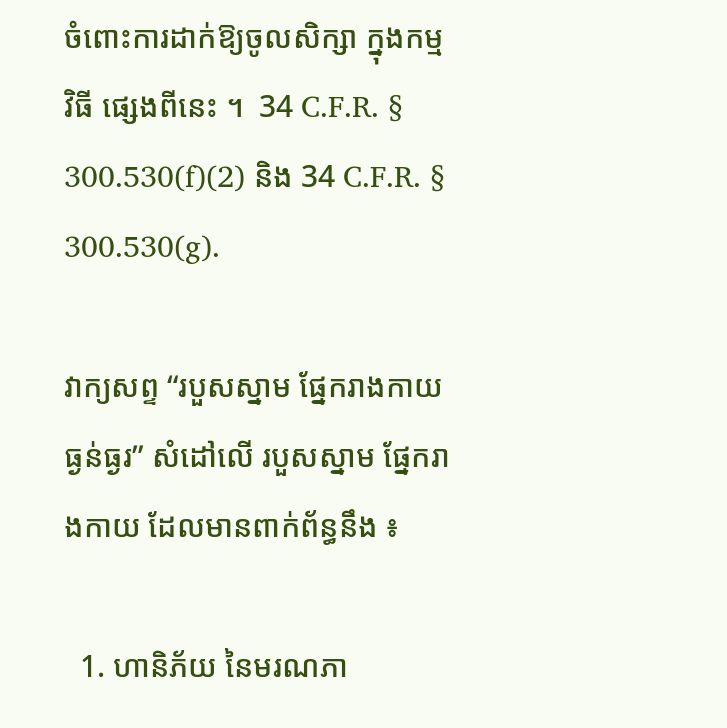ចំពោះការដាក់ឱ្យចូលសិក្សា ក្នុងកម្មវិធី ផ្សេងពីនេះ ។  34 C.F.R. § 300.530(f)(2) និង 34 C.F.R. § 300.530(g).

វាក្យសព្ទ “របួសស្នាម ផ្នែករាងកាយ ធ្ងន់ធ្ងរ” សំដៅលើ របួសស្នាម ផ្នែករាងកាយ ដែលមានពាក់ព័ន្ធនឹង ៖

  1. ហានិភ័យ នៃមរណភា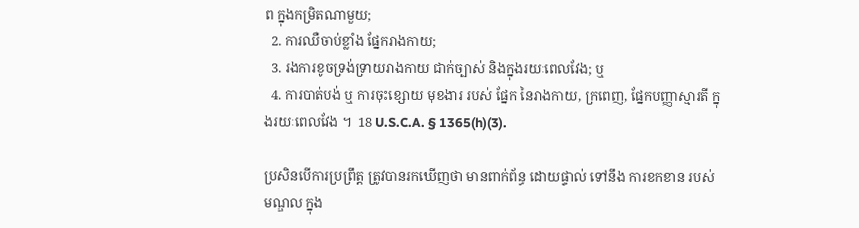ព ក្នុងកម្រិតណាមួយ;
  2. ការឈឺចាប់ខ្លាំង ផ្នែករាងកាយ;
  3. រងការខូចទ្រង់ទ្រាយរាងកាយ ជាក់ច្បាស់ និងក្នុងរយៈពេលវែង; ឬ
  4. ការបាត់បង់ ឬ ការចុះខ្សោយ មុខងារ របស់ ផ្នែក នៃរាងកាយ, ក្រពេញ, ផ្នែកបញ្ញាស្មារតី ក្នុងរយៈពេលវែង ។  18 U.S.C.A. § 1365(h)(3).

ប្រសិនបើការប្រព្រឹត្ត ត្រូវបានរកឃើញថា មានពាក់ព័ន្ធ ដោយផ្ទាល់ ទៅនឹង ការខកខាន របស់មណ្ឌល ក្នុង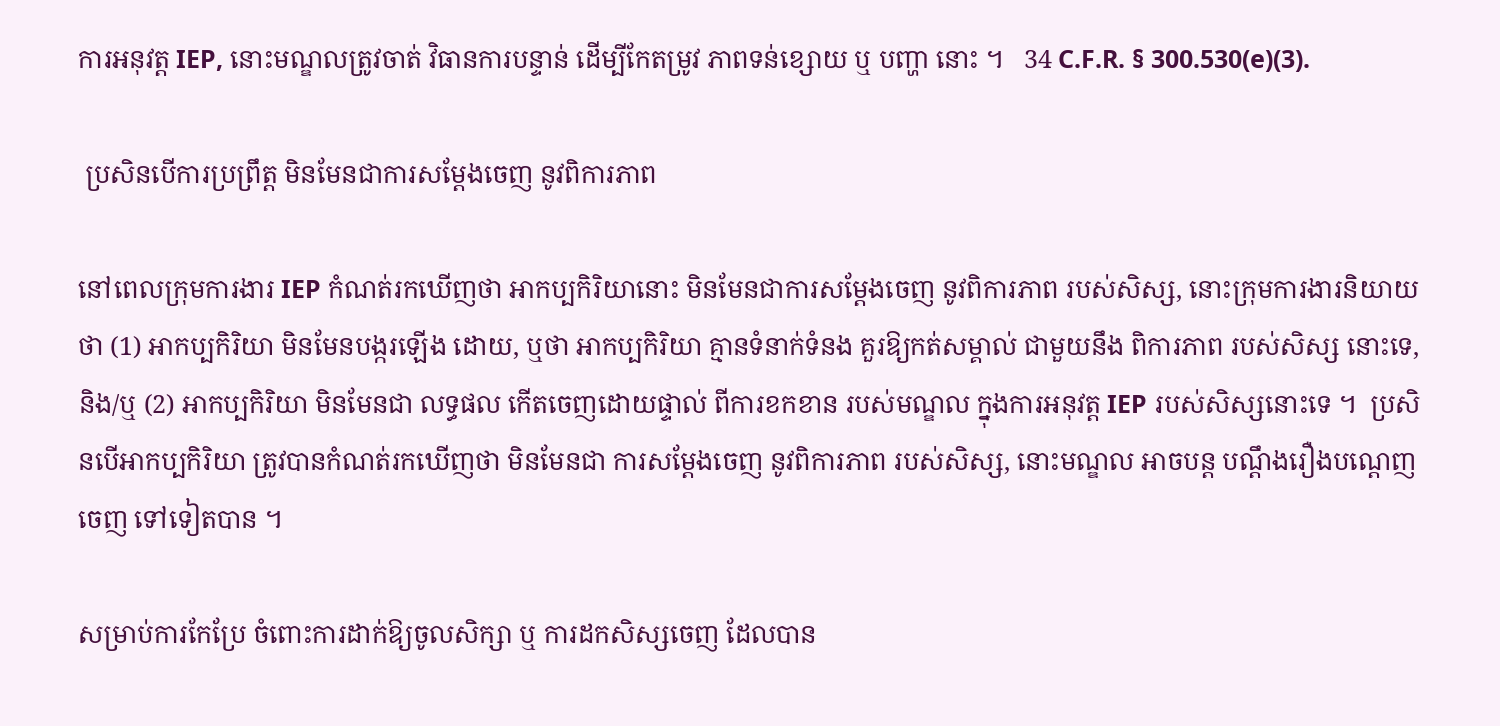ការអនុវត្ត IEP, នោះមណ្ឌលត្រូវចាត់ វិធានការបន្ទាន់ ដើម្បីកែតម្រូវ ភាពទន់ខ្សោយ ឬ បញ្ហា នោះ ។   34 C.F.R. § 300.530(e)(3).

 ប្រសិនបើការប្រព្រឹត្ត មិនមែនជាការសម្តែងចេញ នូវពិការភាព

នៅពេលក្រុមការងារ IEP កំណត់រកឃើញថា អាកប្បកិរិយានោះ មិនមែនជាការសម្តែងចេញ នូវពិការភាព របស់សិស្ស, នោះក្រុមការងារនិយាយថា (1) អាកប្បកិរិយា មិនមែនបង្ករឡើង ដោយ, ឬថា អាកប្បកិរិយា គ្មានទំនាក់ទំនង គួរឱ្យកត់សម្គាល់ ជាមួយនឹង ពិការភាព របស់សិស្ស នោះទេ, និង/ឬ (2) អាកប្បកិរិយា មិនមែនជា លទ្ធផល កើតចេញដោយផ្ទាល់ ពីការខកខាន របស់មណ្ឌល ក្នុងការអនុវត្ត IEP របស់សិស្សនោះទេ ។  ប្រសិនបើអាកប្បកិរិយា ត្រូវបានកំណត់រកឃើញថា មិនមែនជា ការសម្តែងចេញ នូវពិការភាព របស់សិស្ស, នោះមណ្ឌល អាចបន្ត បណ្តឹងរឿងបណ្តេញចេញ ទៅទៀតបាន ។

សម្រាប់ការកែប្រែ ចំពោះការដាក់ឱ្យចូលសិក្សា ឬ ការដកសិស្សចេញ ដែលបាន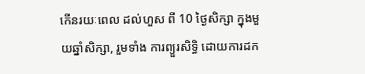កើនរយៈពេល ដល់ហួស ពី 10 ថ្ងៃសិក្សា ក្នុងមួយឆ្នាំសិក្សា, រួមទាំង ការព្យួរសិទ្ធិ ដោយការដក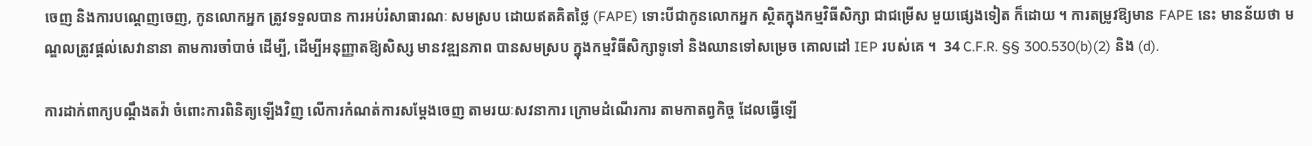ចេញ និងការបណ្តេញចេញ, កូនលោកអ្នក ត្រូវទទួលបាន ការអប់រំសាធារណៈ សមស្រប ដោយឥតគិតថ្លៃ (FAPE) ទោះបីជាកូនលោកអ្នក ស្ថិតក្នុងកម្មវិធីសិក្សា ជាជម្រើស មួយផ្សេងទៀត ក៏ដោយ ។ ការតម្រូវឱ្យមាន FAPE នេះ មានន័យថា មណ្ឌលត្រូវផ្តល់សេវានានា តាមការចាំបាច់ ដើម្បី, ដើម្បីអនុញ្ញាតឱ្យសិស្ស មានវឌ្ឍនភាព បានសមស្រប ក្នុងកម្មវិធីសិក្សាទូទៅ និងឈានទៅសម្រេច គោលដៅ IEP របស់គេ ។  34 C.F.R. §§ 300.530(b)(2) និង (d).

ការដាក់ពាក្យបណ្តឹងតវ៉ា ចំពោះការពិនិត្យឡើងវិញ លើការកំណត់ការសម្តែងចេញ តាមរយៈសវនាការ ក្រោមដំណើរការ តាមកាតព្វកិច្ច ដែលធ្វើឡើ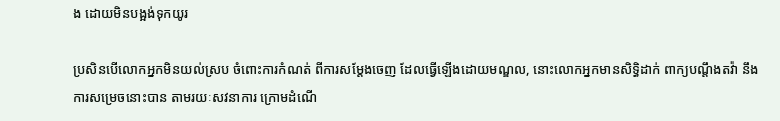ង ដោយមិនបង្អង់ទុកយូរ

ប្រសិនបើលោកអ្នកមិនយល់ស្រប ចំពោះការកំណត់ ពីការសម្តែងចេញ ដែលធ្វើឡើងដោយមណ្ឌល, នោះលោកអ្នកមានសិទ្ធិដាក់ ពាក្យបណ្តឹងតវ៉ា នឹងការសម្រេចនោះបាន តាមរយៈសវនាការ ក្រោមដំណើ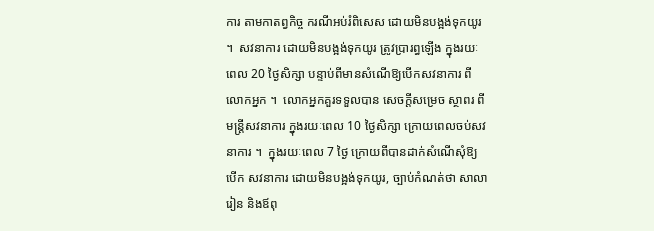ការ តាមកាតព្វកិច្ច ករណីអប់រំពិសេស ដោយមិនបង្អង់ទុកយូរ ។  សវនាការ ដោយមិនបង្អង់ទុកយូរ ត្រូវប្រារព្ធឡើង ក្នុងរយៈពេល 20 ថ្ងៃសិក្សា បន្ទាប់ពីមានសំណើឱ្យបើកសវនាការ ពីលោកអ្នក ។  លោកអ្នកគួរទទួលបាន សេចក្តីសម្រេច ស្ថាពរ ពីមន្រ្តីសវនាការ ក្នុងរយៈពេល 10 ថ្ងៃសិក្សា ក្រោយពេលចប់សវនាការ ។  ក្នុងរយៈពេល 7 ថ្ងៃ ក្រោយពីបានដាក់សំណើសុំឱ្យបើក សវនាការ ដោយមិនបង្អង់ទុកយូរ, ច្បាប់កំណត់ថា សាលារៀន និងឪពុ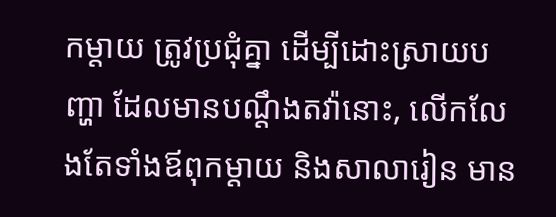កម្តាយ ត្រូវប្រជុំគ្នា ដើម្បីដោះស្រាយបញ្ហា ដែលមានបណ្តឹងតវ៉ានោះ, លើកលែងតែទាំងឪពុកម្តាយ និងសាលារៀន មាន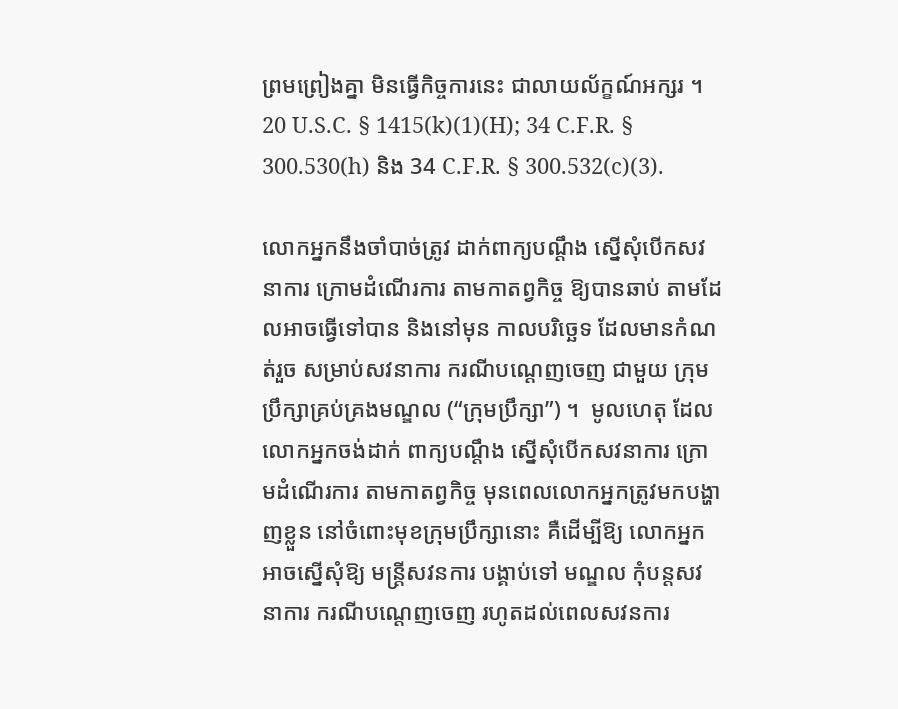ព្រមព្រៀងគ្នា មិនធ្វើកិច្ចការនេះ ជាលាយល័ក្ខណ៍អក្សរ ។  20 U.S.C. § 1415(k)(1)(H); 34 C.F.R. § 300.530(h) និង 34 C.F.R. § 300.532(c)(3).

លោកអ្នកនឹងចាំបាច់ត្រូវ ដាក់ពាក្យបណ្តឹង ស្នើសុំបើកសវនាការ ក្រោមដំណើរការ តាមកាតព្វកិច្ច ឱ្យបានឆាប់ តាមដែលអាចធ្វើទៅបាន និងនៅមុន កាលបរិច្ឆេទ ដែលមានកំណត់រួច សម្រាប់សវនាការ ករណីបណ្តេញចេញ ជាមួយ ក្រុមប្រឹក្សាគ្រប់គ្រងមណ្ឌល (“ក្រុមប្រឹក្សា”) ។  មូលហេតុ ដែលលោកអ្នកចង់ដាក់ ពាក្យបណ្តឹង ស្នើសុំបើកសវនាការ ក្រោមដំណើរការ តាមកាតព្វកិច្ច មុនពេលលោកអ្នកត្រូវមកបង្ហាញខ្លួន នៅចំពោះមុខក្រុមប្រឹក្សានោះ គឺដើម្បីឱ្យ លោកអ្នកអាចស្នើសុំឱ្យ មន្រ្តីសវនការ បង្គាប់ទៅ មណ្ឌល កុំបន្តសវនាការ ករណីបណ្តេញចេញ រហូតដល់ពេលសវនការ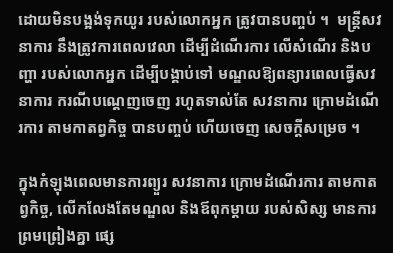ដោយមិនបង្អង់ទុកយូរ របស់លោកអ្នក ត្រូវបានបញ្ចប់ ។  មន្រ្តីសវនាការ នឹងត្រូវការពេលវេលា ដើម្បីដំណើរការ លើសំណើរ និងបញ្ហា របស់លោកអ្នក ដើម្បីបង្គាប់ទៅ មណ្ឌលឱ្យពន្យារពេលធ្វើសវនាការ ករណីបណ្តេញចេញ រហូតទាល់តែ សវនាការ ក្រោមដំណើរការ តាមកាតព្វកិច្ច បានបញ្ចប់ ហើយចេញ សេចក្តីសម្រេច ។

ក្នុងកំឡុងពេលមានការព្យួរ សវនាការ ក្រោមដំណើរការ តាមកាតព្វកិច្ច, លើកលែងតែមណ្ឌល និងឪពុកម្តាយ របស់សិស្ស មានការព្រមព្រៀងគ្នា ផ្សេ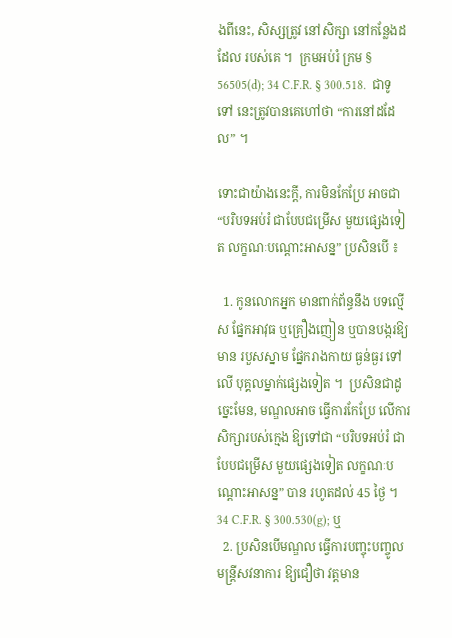ងពីនេះ, សិស្សត្រូវ នៅសិក្សា នៅកន្លែងដដែល របស់គេ ។  ក្រមអប់រំ ក្រម § 56505(d); 34 C.F.R. § 300.518.  ជាទូទៅ នេះត្រូវបានគេហៅថា “ការនៅដដែល” ។

ទោះជាយ៉ាងនេះក្តី, ការមិនកែប្រែ អាចជា “បរិបទអប់រំ ជាបែបជម្រើស មួយផ្សេងទៀត លក្ខណៈបណ្តោះអាសន្ន” ប្រសិនបើ ៖

  1. កូនលោកអ្នក មានពាក់ព័ន្ធនឹង បទល្មើស ផ្នែកអាវុធ ឬគ្រឿងញៀន ឬបានបង្ករឱ្យមាន របួសស្នាម ផ្នែករាងកាយ ធ្ងន់ធ្ងរ ទៅលើ បុគ្គលម្នាក់ផ្សេងទៀត ។  ប្រសិនជាដូច្នេះមែន, មណ្ឌលអាច ធ្វើការកែប្រែ លើការសិក្សារបស់ក្មេង ឱ្យទៅជា “បរិបទអប់រំ ជាបែបជម្រើស មួយផ្សេងទៀត លក្ខណៈបណ្តោះអាសន្ន” បាន រហូតដល់ 45 ថ្ងៃ ។  34 C.F.R. § 300.530(g); ឬ
  2. ប្រសិនបើមណ្ឌល ធ្វើការបញ្ចុះបញ្ចូល មន្រ្តីសវនាការ ឱ្យជឿថា វត្តមាន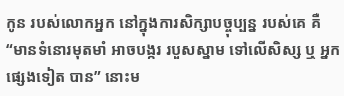កូន របស់លោកអ្នក នៅក្នុងការសិក្សាបច្ចុប្បន្ន របស់គេ គឺ “មានទំនោរមុតមាំ អាចបង្ករ របួសស្នាម ទៅលើសិស្ស ឬ អ្នកផ្សេងទៀត បាន” នោះម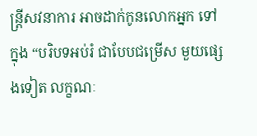ន្រ្តីសវនាការ អាចដាក់កូនលោកអ្នក ទៅក្នុង “បរិបទអប់រំ ជាបែបជម្រើស មួយផ្សេងទៀត លក្ខណៈ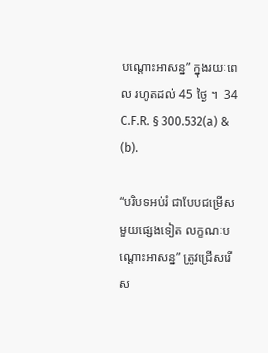បណ្តោះអាសន្ន” ក្នុងរយៈពេល រហូតដល់ 45 ថ្ងៃ ។  34 C.F.R. § 300.532(a) & (b).

“បរិបទអប់រំ ជាបែបជម្រើស មួយផ្សេងទៀត លក្ខណៈបណ្តោះអាសន្ន” ត្រូវជ្រើសរើស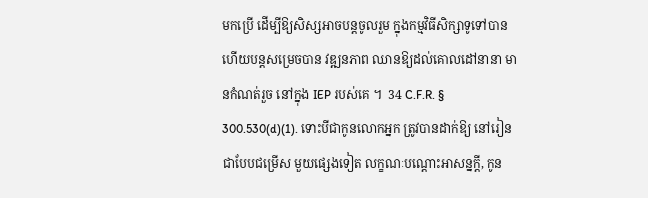មកប្រើ ដើម្បីឱ្យសិស្សអាចបន្តចូលរួម ក្នុងកម្មវិធីសិក្សាទូទៅបាន ហើយបន្តសម្រេចបាន វឌ្ឍនភាព ឈានឱ្យដល់គោលដៅនានា មានកំណត់រួច នៅក្នុង IEP របស់គេ ។  34 C.F.R. § 300.530(d)(1). ទោះបីជាកូនលោកអ្នក ត្រូវបានដាក់ឱ្យ នៅរៀន ជាបែបជម្រើស មួយផ្សេងទៀត លក្ខណៈបណ្តោះអាសន្នក្តី, កូន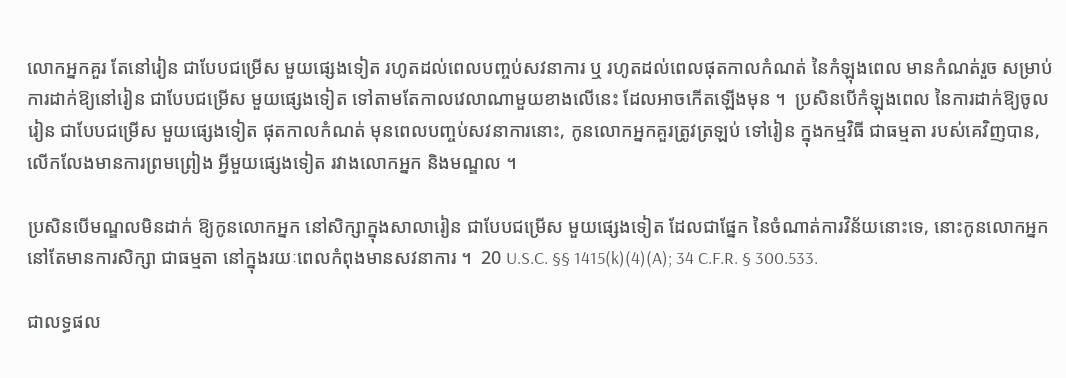លោកអ្នកគួរ តែនៅរៀន ជាបែបជម្រើស មួយផ្សេងទៀត រហូតដល់ពេលបញ្ចប់សវនាការ ឬ រហូតដល់ពេលផុតកាលកំណត់ នៃកំឡុងពេល មានកំណត់រួច សម្រាប់ ការដាក់ឱ្យនៅរៀន ជាបែបជម្រើស មួយផ្សេងទៀត ទៅតាមតែកាលវេលាណាមួយខាងលើនេះ ដែលអាចកើតឡើងមុន ។  ប្រសិនបើកំឡុងពេល នៃការដាក់ឱ្យចូលរៀន ជាបែបជម្រើស មួយផ្សេងទៀត ផុតកាលកំណត់ មុនពេលបញ្ចប់សវនាការនោះ, កូនលោកអ្នកគួរត្រូវត្រឡប់ ទៅរៀន ក្នុងកម្មវិធី ជាធម្មតា របស់គេវិញបាន, លើកលែងមានការព្រមព្រៀង អ្វីមួយផ្សេងទៀត រវាងលោកអ្នក និងមណ្ឌល ។

ប្រសិនបើមណ្ឌលមិនដាក់ ឱ្យកូនលោកអ្នក នៅសិក្សាក្នុងសាលារៀន ជាបែបជម្រើស មួយផ្សេងទៀត ដែលជាផ្នែក នៃចំណាត់ការវិន័យនោះទេ, នោះកូនលោកអ្នក នៅតែមានការសិក្សា ជាធម្មតា នៅក្នុងរយៈពេលកំពុងមានសវនាការ ។  20 U.S.C. §§ 1415(k)(4)(A); 34 C.F.R. § 300.533.

ជាលទ្ធផល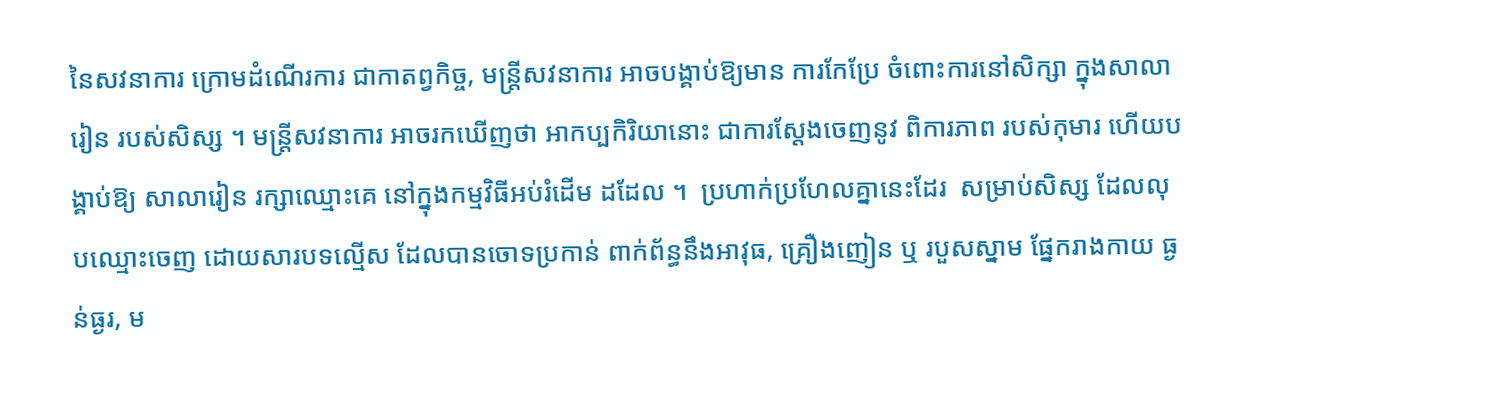នៃសវនាការ ក្រោមដំណើរការ ជាកាតព្វកិច្ច, មន្រ្តីសវនាការ អាចបង្គាប់ឱ្យមាន ការកែប្រែ ចំពោះការនៅសិក្សា ក្នុងសាលារៀន របស់សិស្ស ។ មន្រ្តីសវនាការ អាចរកឃើញថា អាកប្បកិរិយានោះ ជាការស្តែងចេញនូវ ពិការភាព របស់កុមារ ហើយបង្គាប់ឱ្យ សាលារៀន រក្សាឈ្មោះគេ នៅក្នុងកម្មវិធីអប់រំដើម ដដែល ។  ប្រហាក់ប្រហែលគ្នានេះដែរ  សម្រាប់សិស្ស ដែលលុបឈ្មោះចេញ ដោយសារបទល្មើស ដែលបានចោទប្រកាន់ ពាក់ព័ន្ធនឹងអាវុធ, គ្រឿងញៀន ឬ របួសស្នាម ផ្នែករាងកាយ ធ្ងន់ធ្ងរ, ម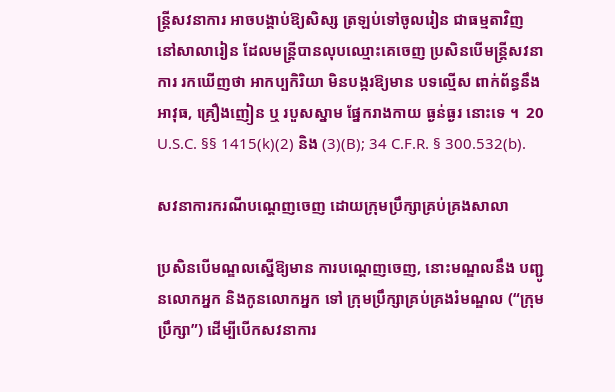ន្រ្តីសវនាការ អាចបង្គាប់ឱ្យសិស្ស ត្រឡប់ទៅចូលរៀន ជាធម្មតាវិញ នៅសាលារៀន ដែលមន្រ្តីបានលុបឈ្មោះគេចេញ ប្រសិនបើមន្រ្តីសវនាការ រកឃើញថា អាកប្បកិរិយា មិនបង្ករឱ្យមាន បទល្មើស ពាក់ព័ន្ធនឹងអាវុធ, គ្រឿងញៀន ឬ របួសស្នាម ផ្នែករាងកាយ ធ្ងន់ធ្ងរ នោះទេ ។  20 U.S.C. §§ 1415(k)(2) និង (3)(B); 34 C.F.R. § 300.532(b).

សវនាការករណីបណ្តេញចេញ ដោយក្រុមប្រឹក្សាគ្រប់គ្រងសាលា

ប្រសិនបើមណ្ឌលស្នើឱ្យមាន ការបណ្តេញចេញ, នោះមណ្ឌលនឹង បញ្ជូនលោកអ្នក និងកូនលោកអ្នក ទៅ ក្រុមប្រឹក្សាគ្រប់គ្រងរំមណ្ឌល (“ក្រុមប្រឹក្សា”) ដើម្បីបើកសវនាការ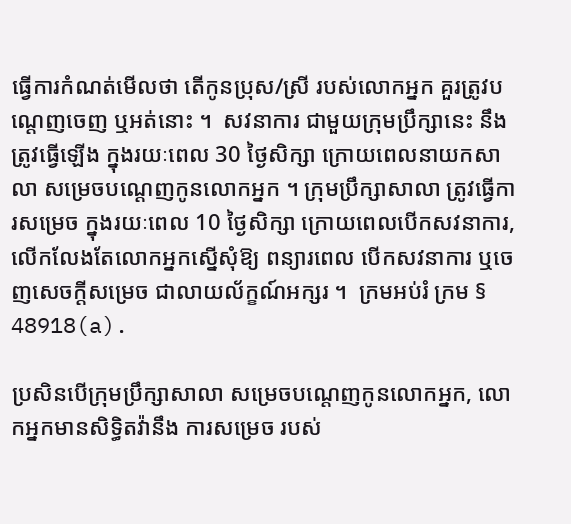ធ្វើការកំណត់មើលថា តើកូនប្រុស/ស្រី របស់លោកអ្នក គួរត្រូវបណ្តេញចេញ ឬអត់នោះ ។  សវនាការ ជាមួយក្រុមប្រឹក្សានេះ នឹងត្រូវធ្វើឡើង ក្នុងរយៈពេល 30 ថ្ងៃសិក្សា ក្រោយពេលនាយកសាលា សម្រេចបណ្តេញកូនលោកអ្នក ។ ក្រុមប្រឹក្សាសាលា ត្រូវធ្វើការសម្រេច ក្នុងរយៈពេល 10 ថ្ងៃសិក្សា ក្រោយពេលបើកសវនាការ, លើកលែងតែលោកអ្នកស្នើសុំឱ្យ ពន្យារពេល បើកសវនាការ ឬចេញសេចក្តីសម្រេច ជាលាយល័ក្ខណ៍អក្សរ ។  ក្រមអប់រំ ក្រម § 48918(a).

ប្រសិនបើក្រុមប្រឹក្សាសាលា សម្រេចបណ្តេញកូនលោកអ្នក, លោកអ្នកមានសិទ្ធិតវ៉ានឹង ការសម្រេច របស់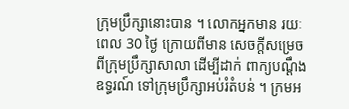ក្រុមប្រឹក្សានោះបាន ។ លោកអ្នកមាន រយៈពេល 30 ថ្ងៃ ក្រោយពីមាន សេចក្តីសម្រេច ពីក្រុមប្រឹក្សាសាលា ដើម្បីដាក់ ពាក្យបណ្តឹងឧទ្ធរណ៍ ទៅក្រុមប្រឹក្សាអប់រំតំបន់ ។ ក្រមអ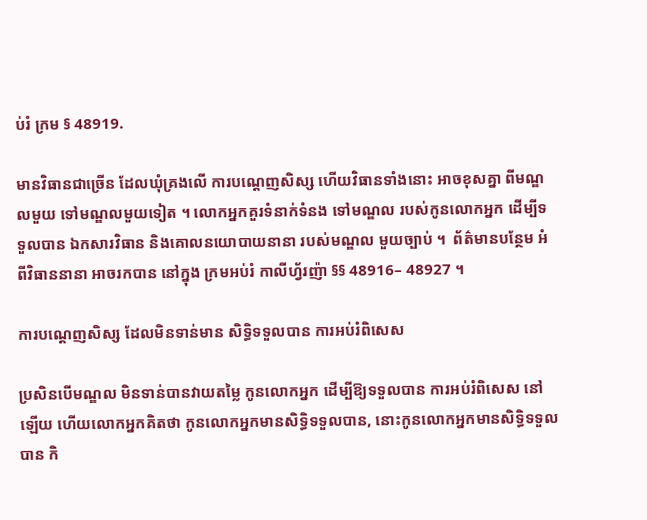ប់រំ ក្រម § 48919.

មានវិធានជាច្រើន ដែលឃុំគ្រងលើ ការបណ្តេញសិស្ស ហើយវិធានទាំងនោះ អាចខុសគ្នា ពីមណ្ឌលមួយ ទៅមណ្ឌលមួយទៀត ។ លោកអ្នកគួរទំនាក់ទំនង ទៅមណ្ឌល របស់កូនលោកអ្នក ដើម្បីទទួលបាន ឯកសារវិធាន និងគោលនយោបាយនានា របស់មណ្ឌល មួយច្បាប់ ។  ព័ត៌មានបន្ថែម អំពីវិធាននានា អាចរកបាន នៅក្នុង ក្រមអប់រំ កាលីហ្វ័រញ៉ា §§ 48916– 48927 ។

ការបណ្តេញសិស្ស ដែលមិនទាន់មាន សិទ្ធិទទួលបាន ការអប់រំពិសេស

ប្រសិនបើមណ្ឌល មិនទាន់បានវាយតម្លៃ កូនលោកអ្នក ដើម្បីឱ្យទទួលបាន ការអប់រំពិសេស នៅឡើយ ហើយលោកអ្នកគិតថា កូនលោកអ្នកមានសិទ្ធិទទួលបាន, នោះកូនលោកអ្នកមានសិទ្ធិទទួលបាន កិ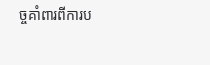ច្ចគាំពារពីការប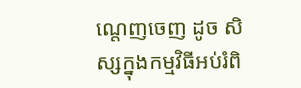ណ្តេញចេញ ដូច សិស្សក្នុងកម្មវិធីអប់រំពិ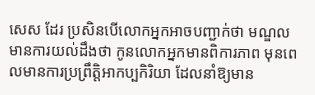សេស ដែរ ប្រសិនបើលោកអ្នកអាចបញ្ជាក់ថា មណ្ឌលមានការយល់ដឹងថា កូនលោកអ្នកមានពិការភាព មុនពេលមានការប្រព្រឹត្តិអាកប្បកិរិយា ដែលនាំឱ្យមាន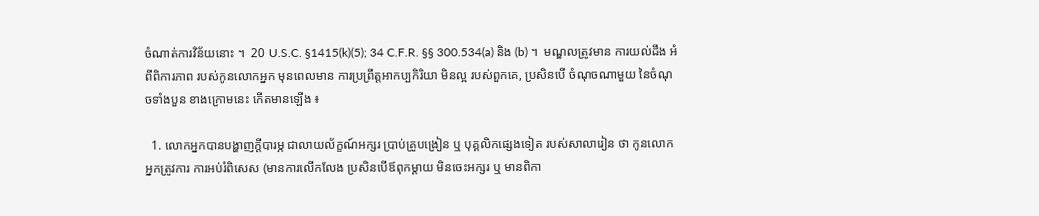ចំណាត់ការវិន័យនោះ ។  20 U.S.C. §1415(k)(5); 34 C.F.R. §§ 300.534(a) និង (b) ។  មណ្ឌលត្រូវមាន ការយល់ដឹង អំពីពិការភាព របស់កូនលោកអ្នក មុនពេលមាន ការប្រព្រឹត្តអាកប្បកិរិយា មិនល្អ របស់ពួកគេ, ប្រសិនបើ ចំណុចណាមួយ នៃចំណុចទាំងបួន ខាងក្រោមនេះ កើតមានឡើង ៖

  1. លោកអ្នកបានបង្ហាញក្តីបារម្ភ ជាលាយល័ក្ខណ៍អក្សរ ប្រាប់គ្រូបង្រៀន ឬ បុគ្គលិកផ្សេងទៀត របស់សាលារៀន ថា កូនលោកអ្នកត្រូវការ ការអប់រំពិសេស (មានការលើកលែង ប្រសិនបើឪពុកម្តាយ មិនចេះអក្សរ ឬ មានពិកា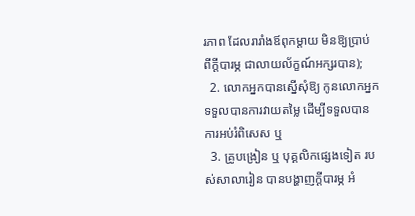រភាព ដែលរារាំងឪពុកម្តាយ មិនឱ្យប្រាប់ ពីក្តីបារម្ភ ជាលាយល័ក្ខណ៍អក្សរបាន);
  2. លោកអ្នកបានស្នើសុំឱ្យ កូនលោកអ្នក ទទួលបានការវាយតម្លៃ ដើម្បីទទួលបាន ការអប់រំពិសេស ឬ
  3. គ្រូបង្រៀន ឬ បុគ្គលិកផ្សេងទៀត របស់សាលារៀន បានបង្ហាញក្តីបារម្ភ អំ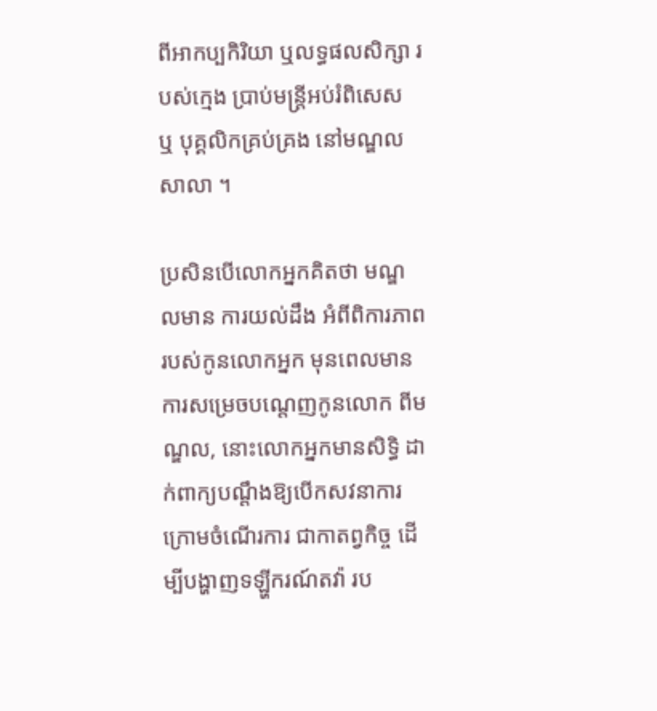ពីអាកប្បកិរិយា ឬលទ្ធផលសិក្សា របស់ក្មេង ប្រាប់មន្រ្តីអប់រំពិសេស ឬ បុគ្គលិកគ្រប់គ្រង នៅមណ្ឌលសាលា ។

ប្រសិនបើលោកអ្នកគិតថា មណ្ឌលមាន ការយល់ដឹង អំពីពិការភាព របស់កូនលោកអ្នក មុនពេលមាន ការសម្រេចបណ្តេញកូនលោក ពីមណ្ឌល, នោះលោកអ្នកមានសិទ្ធិ ដាក់ពាក្យបណ្តឹងឱ្យបើកសវនាការ ក្រោមចំណើរការ ជាកាតព្វកិច្ច ដើម្បីបង្ហាញទឡ្ហីករណ៍តវ៉ា រប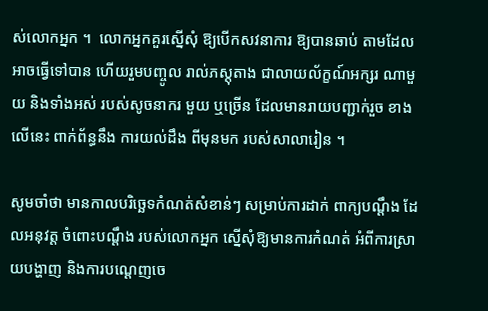ស់លោកអ្នក ។  លោកអ្នកគួរស្នើសុំ ឱ្យបើកសវនាការ ឱ្យបានឆាប់ តាមដែលអាចធ្វើទៅបាន ហើយរួមបញ្ចូល រាល់ភស្តុតាង ជាលាយល័ក្ខណ៍អក្សរ ណាមួយ និងទាំងអស់ របស់សូចនាករ មួយ ឬច្រើន ដែលមានរាយបញ្ជាក់រួច ខាងលើនេះ ពាក់ព័ន្ធនឹង ការយល់ដឹង ពីមុនមក របស់សាលារៀន ។

សូមចាំថា មានកាលបរិច្ឆេទកំណត់សំខាន់ៗ សម្រាប់ការដាក់ ពាក្យបណ្តឹង ដែលអនុវត្ត ចំពោះបណ្តឹង របស់លោកអ្នក ស្នើសុំឱ្យមានការកំណត់ អំពីការស្រាយបង្ហាញ និងការបណ្តេញចេ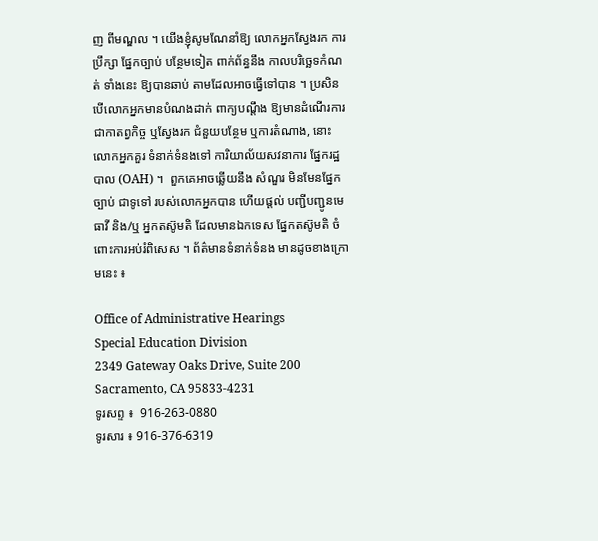ញ ពីមណ្ឌល ។ យើងខ្ញុំសូមណែនាំឱ្យ លោកអ្នកស្វែងរក ការប្រឹក្សា ផ្នែកច្បាប់ បន្ថែមទៀត ពាក់ព័ន្ធនឹង កាលបរិច្ឆេទកំណត់ ទាំងនេះ ឱ្យបានឆាប់ តាមដែលអាចធ្វើទៅបាន ។ ប្រសិនបើលោកអ្នកមានបំណងដាក់ ពាក្យបណ្តឹង ឱ្យមានដំណើរការ ជាកាតព្វកិច្ច ឬស្វែងរក ជំនួយបន្ថែម ឬការតំណាង, នោះលោកអ្នកគួរ ទំនាក់ទំនងទៅ ការិយាល័យសវនាការ ផ្នែករដ្ឋបាល (OAH) ។  ពួកគេអាចឆ្លើយនឹង សំណួរ មិនមែនផ្នែកច្បាប់ ជាទូទៅ របស់លោកអ្នកបាន ហើយផ្តល់ បញ្ជីបញ្ជូនមេធាវី និង/ឬ អ្នកតស៊ូមតិ ដែលមានឯកទេស ផ្នែកតស៊ូមតិ ចំពោះការអប់រំពិសេស ។ ព័ត៌មានទំនាក់ទំនង មានដូចខាងក្រោមនេះ ៖

Office of Administrative Hearings
Special Education Division
2349 Gateway Oaks Drive, Suite 200
Sacramento, CA 95833-4231
ទូរសព្ទ ៖  916-263-0880
ទូរសារ ៖ 916-376-6319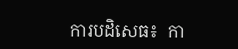ការបដិសេធ៖  កា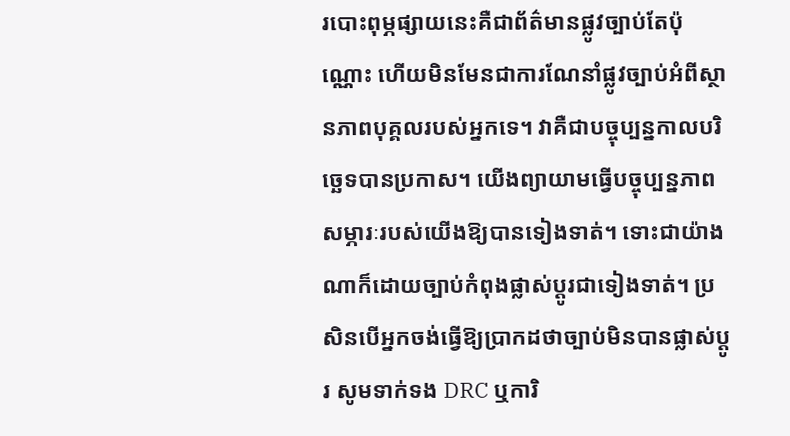របោះពុម្ភផ្សាយនេះគឺជាព័ត៌មានផ្លូវច្បាប់តែប៉ុណ្ណោះ ហើយមិនមែនជាការណែនាំផ្លូវច្បាប់អំពីស្ថានភាពបុគ្គលរបស់អ្នកទេ។ វាគឺជាបច្ចុប្បន្នកាលបរិច្ឆេទបានប្រកាស។ យើងព្យាយាមធ្វើបច្ចុប្បន្នភាពសម្ភារៈរបស់យើងឱ្យបានទៀងទាត់។ ទោះជាយ៉ាងណាក៏ដោយច្បាប់កំពុងផ្លាស់ប្តូរជាទៀងទាត់។ ប្រសិនបើអ្នកចង់ធ្វើឱ្យប្រាកដថាច្បាប់មិនបានផ្លាស់ប្តូរ សូមទាក់ទង DRC ឬការិ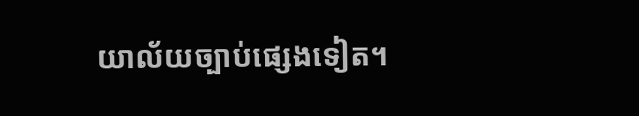យាល័យច្បាប់ផ្សេងទៀត។